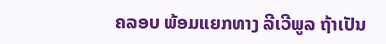ຄລອບ ພ້ອມແຍກທາງ ລີເວີພູລ ຖ້າເປັນ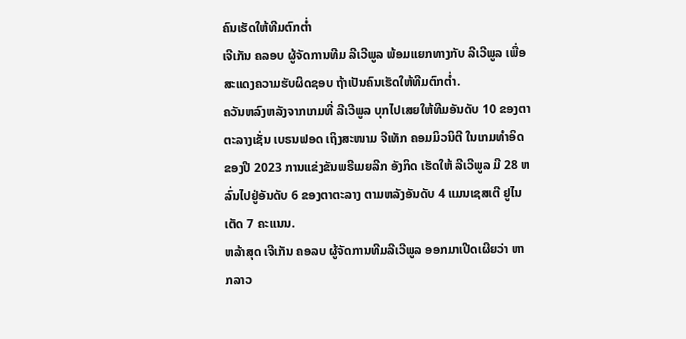ຄົນເຮັດໃຫ້ທີມຕົກຕ່ຳ
ເຈີເກັນ ຄລອບ ຜູ້ຈັດການທີມ ລີເວີພູລ ພ້ອມແຍກທາງກັບ ລີເວີພູລ ເພື່ອສະແດງຄວາມຮັບຜິດຊອບ ຖ້າເປັນຄົນເຮັດໃຫ້ທີມຕົກຕ່ຳ.
ຄວັນຫລົງຫລັງຈາກເກມທີ່ ລີເວີພູລ ບຸກໄປເສຍໃຫ້ທີມອັນດັບ 10 ຂອງຕາຕະລາງເຊັ່ນ ເບຣນຟອດ ເຖິງສະໜາມ ຈີເທັກ ຄອມມິວນິຕີ ໃນເກມທຳອິດຂອງປີ 2023 ການແຂ່ງຂັນພຣີເມຍລີກ ອັງກິດ ເຮັດໃຫ້ ລີເວີພູລ ມີ 28 ຫລົ່ນໄປຢູ່ອັນດັບ 6 ຂອງຕາຕະລາງ ຕາມຫລັງອັນດັບ 4 ແມນເຊສເຕີ ຢູໄນເຕັດ 7 ຄະແນນ.
ຫລ້າສຸດ ເຈີເກັນ ຄອລບ ຜູ້ຈັດການທີມລີເວີພູລ ອອກມາເປີດເຜີຍວ່າ ຫາກລາວ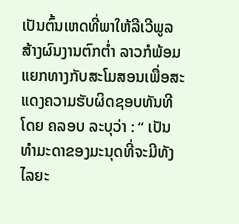ເປັນຕົ້ນເຫດທີ່ພາໃຫ້ລີເວີພູລສ້າງຜົນງານຕົກຕ່ຳ ລາວກໍພ້ອມ ແຍກທາງກັບສະໂມສອນເພື່ອສະແດງຄວາມຮັບຜິດຊອບທັນທີ ໂດຍ ຄລອບ ລະບຸວ່າ : “ ເປັນທຳມະດາຂອງມະນຸດທີ່ຈະມີທັງໄລຍະ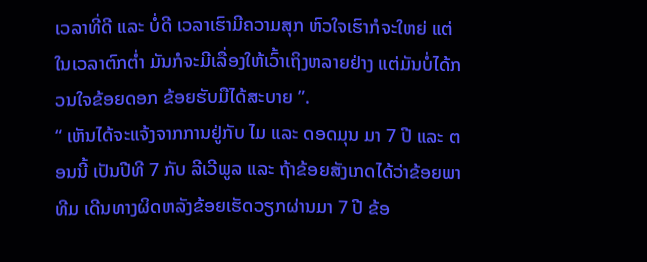ເວລາທີ່ດີ ແລະ ບໍ່ດີ ເວລາເຮົາມີຄວາມສຸກ ຫົວໃຈເຮົາກໍຈະໃຫຍ່ ແຕ່ໃນເວລາຕົກຕ່ຳ ມັນກໍຈະມີເລື່ອງໃຫ້ເວົ້າເຖິງຫລາຍຢ່າງ ແຕ່ມັນບໍ່ໄດ້ກວນໃຈຂ້ອຍດອກ ຂ້ອຍຮັບມືໄດ້ສະບາຍ ”.
“ ເຫັນໄດ້ຈະແຈ້ງຈາກການຢູ່ກັບ ໄມ ແລະ ດອດມຸນ ມາ 7 ປີ ແລະ ຕອນນີ້ ເປັນປີທີ 7 ກັບ ລີເວີພູລ ແລະ ຖ້າຂ້ອຍສັງເກດໄດ້ວ່າຂ້ອຍພາທີມ ເດີນທາງຜິດຫລັງຂ້ອຍເຮັດວຽກຜ່ານມາ 7 ປີ ຂ້ອ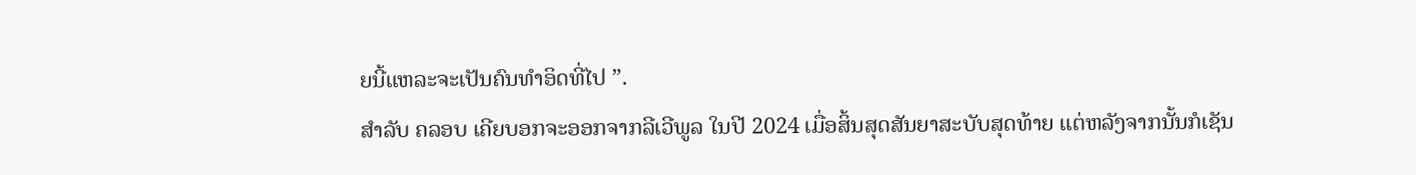ຍນີ້ແຫລະຈະເປັນຄົນທຳອິດທີ່ໄປ ”.
ສຳລັບ ຄລອບ ເຄີຍບອກຈະອອກຈາກລີເວີພູລ ໃນປີ 2024 ເມື່ອສິ້ນສຸດສັນຍາສະບັບສຸດທ້າຍ ແຕ່ຫລັງຈາກນັ້ນກໍເຊັນ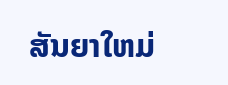ສັນຍາໃຫມ່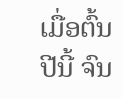ເມື່ອຕົ້ນປີນີ້ ຈົນ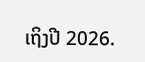ເຖິງປີ 2026.